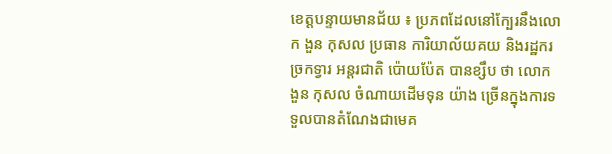ខេត្តបន្ទាយមានជ័យ ៖ ប្រភពដែលនៅក្បែរនឹងលោ ក ងួន កុសល ប្រធាន ការិយាល័យគយ និងរដ្ឋករច្រកទ្វារ អន្តរជាតិ ប៉ោយប៉ែត បានខ្សឹប ថា លោក ងួន កុសល ចំណាយដើមទុន យ៉ាង ច្រើនក្នុងការទទួលបានតំណែងជាមេគ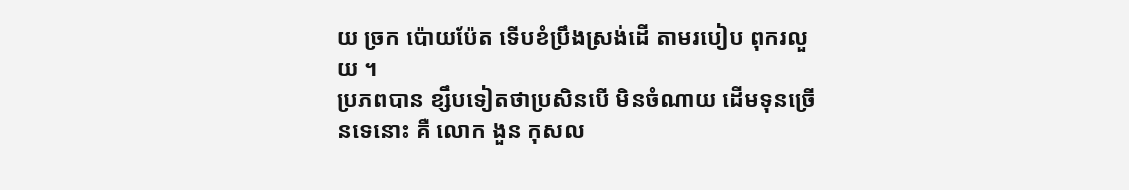យ ច្រក ប៉ោយប៉ែត ទើបខំប្រឹងស្រង់ដើ តាមរបៀប ពុករលួយ ។
ប្រភពបាន ខ្សឹបទៀតថាប្រសិនបើ មិនចំណាយ ដើមទុនច្រើនទេនោះ គឺ លោក ងួន កុសល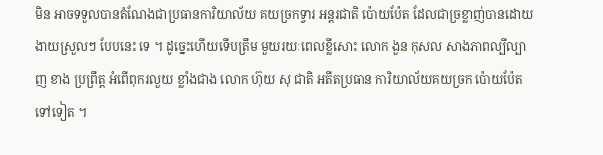មិន អាចទទួលបានតំណែងជាប្រធានការិយាល័យ គយច្រកទ្វារ អន្តរជាតិ ប៉ោយប៉ែត ដែលជាច្រខ្លាញ់បានដោយងាយស្រួលៗ បែបនេះ ទេ ។ ដូច្នេះហើយទើបត្រឹម មួយរយៈពេលខ្លីសោះ លោក ងួន កុសល សាងភាពល្បីល្បាញ ខាង ប្រព្រឹត្ត អំពើពុករលួយ ខ្លាំងជាង លោក ហ៊ុយ សុ ជាតិ អតីតប្រធាន ការិយាល័យគយច្រក ប៉ោយប៉ែតទៅទៀត ។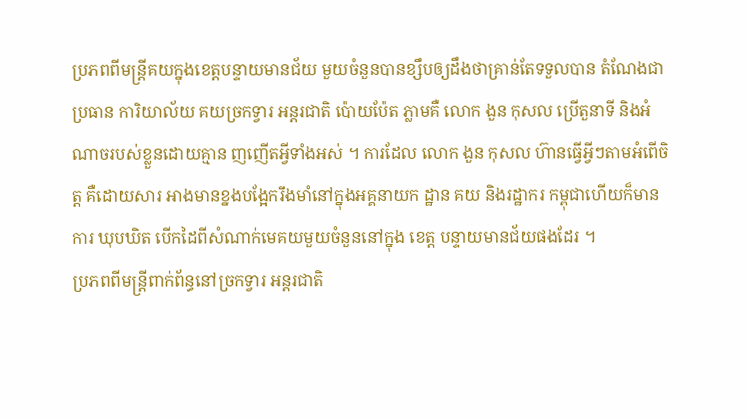ប្រភពពីមន្ត្រីគយក្នុងខេត្តបន្ទាយមានជ័យ មួយចំនួនបានខ្សឹបឲ្យដឹងថាគ្រាន់តែទទួលបាន តំណែងជាប្រធាន ការិយាល័យ គយច្រកទ្វារ អន្តរជាតិ ប៉ោយប៉ែត ភ្លាមគឺ លោក ងួន កុសល ប្រើតួនាទី និងអំណាចរបស់ខ្លួនដោយគ្មាន ញញើតអ្វីទាំងអស់ ។ ការដែល លោក ងួន កុសល ហ៊ានធ្វើអ្វីៗតាមអំពើចិត្ត គឺដោយសារ អាងមានខ្នងបង្អែករឹងមាំនៅក្នុងអគ្គនាយក ដ្ឋាន គយ និងរដ្ឋាករ កម្ពុជាហើយក៏មានការ ឃុបឃិត បើកដៃពីសំណាក់មេគយមួយចំនួននៅក្នុង ខេត្ត បន្ទាយមានជ័យផងដែរ ។
ប្រភពពីមន្ត្រីពាក់ព័ន្ធនៅច្រកទ្វារ អន្តរជាតិ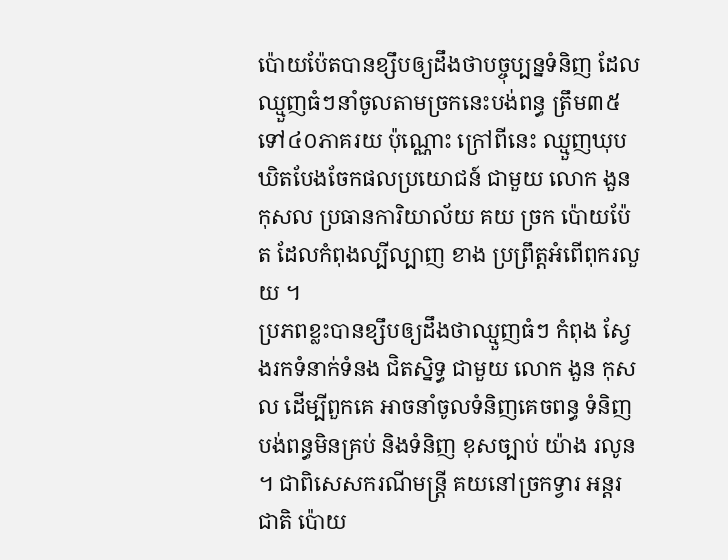ប៉ោយប៉ែតបានខ្សឹបឲ្យដឹងថាបច្ចុប្បន្នទំនិញ ដែលឈ្មួញធំៗនាំចូលតាមច្រកនេះបង់ពន្ធ ត្រឹម៣៥ទៅ៤០ភាគរយ ប៉ុណ្ណោះ ក្រៅពីនេះ ឈ្មួញឃុបឃិតបែងចែកផលប្រយោជន៍ ជាមួយ លោក ងួន កុសល ប្រធានការិយាល័យ គយ ច្រក ប៉ោយប៉ែត ដែលកំពុងល្បីល្បាញ ខាង ប្រព្រឹត្តអំពើពុករលួយ ។
ប្រភពខ្លះបានខ្សឹបឲ្យដឹងថាឈ្មួញធំៗ កំពុង ស្វែងរកទំនាក់ទំនង ជិតស្និទ្ធ ជាមួយ លោក ងួន កុសល ដើម្បីពួកគេ អាចនាំចូលទំនិញគេចពន្ធ ទំនិញបង់ពន្ធមិនគ្រប់ និងទំនិញ ខុសច្បាប់ យ៉ាង រលូន ។ ជាពិសេសករណីមន្ត្រី គយនៅច្រកទ្វារ អន្តរជាតិ ប៉ោយ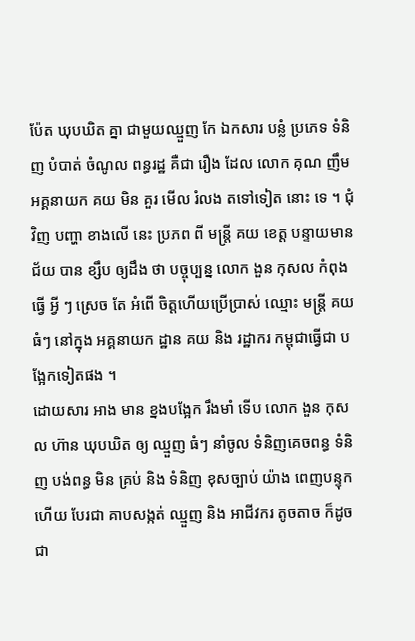ប៉ែត ឃុបឃិត គ្នា ជាមួយឈ្មួញ កែ ឯកសារ បន្លំ ប្រភេទ ទំនិញ បំបាត់ ចំណូល ពន្ធរដ្ឋ គឺជា រឿង ដែល លោក គុណ ញឹម អគ្គនាយក គយ មិន គួរ មើល រំលង តទៅទៀត នោះ ទេ ។ ជុំវិញ បញ្ហា ខាងលើ នេះ ប្រភព ពី មន្ត្រី គយ ខេត្ត បន្ទាយមានជ័យ បាន ខ្សឹប ឲ្យដឹង ថា បច្ចុប្បន្ន លោក ងួន កុសល កំពុង ធ្វើ អ្វី ៗ ស្រេច តែ អំពើ ចិត្តហើយប្រើប្រាស់ ឈ្មោះ មន្ត្រី គយ ធំៗ នៅក្នុង អគ្គនាយក ដ្ឋាន គយ និង រដ្ឋាករ កម្ពុជាធ្វើជា បង្អែកទៀតផង ។
ដោយសារ អាង មាន ខ្នងបង្អែក រឹងមាំ ទើប លោក ងួន កុសល ហ៊ាន ឃុបឃិត ឲ្យ ឈ្មួញ ធំៗ នាំចូល ទំនិញគេចពន្ធ ទំនិញ បង់ពន្ធ មិន គ្រប់ និង ទំនិញ ខុសច្បាប់ យ៉ាង ពេញបន្ទុក ហើយ បែរជា គាបសង្កត់ ឈ្មួញ និង អាជីវករ តូចតាច ក៏ដូចជា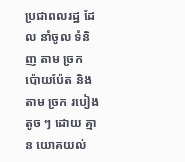ប្រជាពលរដ្ឋ ដែល នាំចូល ទំនិញ តាម ច្រក ប៉ោយប៉ែត និង តាម ច្រក របៀង តូច ៗ ដោយ គ្មាន យោគយល់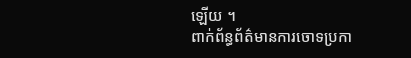ឡើយ ។
ពាក់ព័ន្ធព័ត៌មានការចោទប្រកា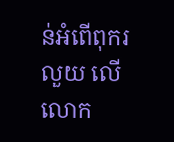ន់អំពើពុករលួយ លើលោក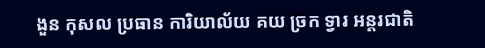ងួន កុសល ប្រធាន ការិយាល័យ គយ ច្រក ទ្វារ អន្តរជាតិ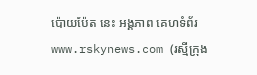ប៉ោយប៉ែត នេះ អង្គភាព គេហទំព័រ www.rskynews.com (រស្មីក្រុង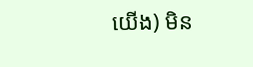យើង) មិន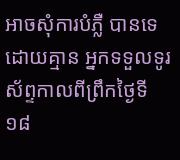អាចសុំការបំភ្លឺ បានទេដោយគ្មាន អ្នកទទួលទូរស័ព្ទកាលពីព្រឹកថ្ងៃទី១៨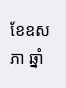ខែឧសភា ឆ្នាំ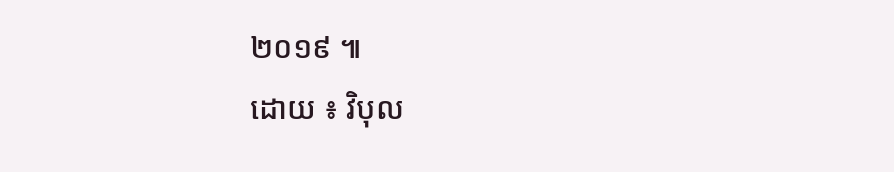២០១៩ ៕
ដោយ ៖ វិបុល